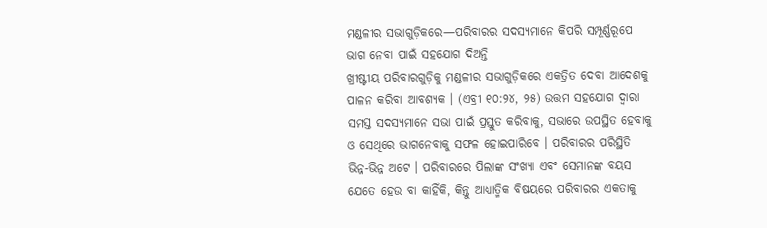ମଣ୍ଡଳୀର ସଭାଗୁଡ଼ିକରେ—ପରିବାରର ସଦସ୍ୟମାନେ କିପରି ସମ୍ପୂର୍ଣ୍ଣରୂପେ ଭାଗ ନେବା ପାଇଁ ସହଯୋଗ ଦିଅନ୍ତି
ଖ୍ରୀଷ୍ଟୀୟ ପରିବାରଗୁଡ଼ିକୁ ମଣ୍ଡଳୀର ସଭାଗୁଡ଼ିକରେ ଏକତ୍ରିତ ଦେବା ଆଦେଶକୁ ପାଳନ କରିବା ଆବଶ୍ୟକ । (ଏବ୍ରୀ ୧୦:୨୪, ୨୫) ଉତ୍ତମ ସହଯୋଗ ଦ୍ୱାରା ସମସ୍ତ ସଦସ୍ୟମାନେ ସଭା ପାଇଁ ପ୍ରସ୍ତୁତ କରିବାକୁ, ସଭାରେ ଉପସ୍ଥିତ ହେବାକୁ ଓ ସେଥିରେ ଭାଗନେବାକୁ ସଫଳ ହୋଇପାରିବେ । ପରିବାରର ପରିସ୍ଥିତି ଭିନ୍ନ-ଭିନ୍ନ ଅଟେ । ପରିବାରରେ ପିଲାଙ୍କ ସଂଖ୍ୟା ଏବଂ ସେମାନଙ୍କ ବୟସ ଯେତେ ହେଉ ବା କାହିଁକି, କିନ୍ତୁ ଆଧ୍ୟାତ୍ମିକ ବିଷୟରେ ପରିବାରର ଏକତାକୁ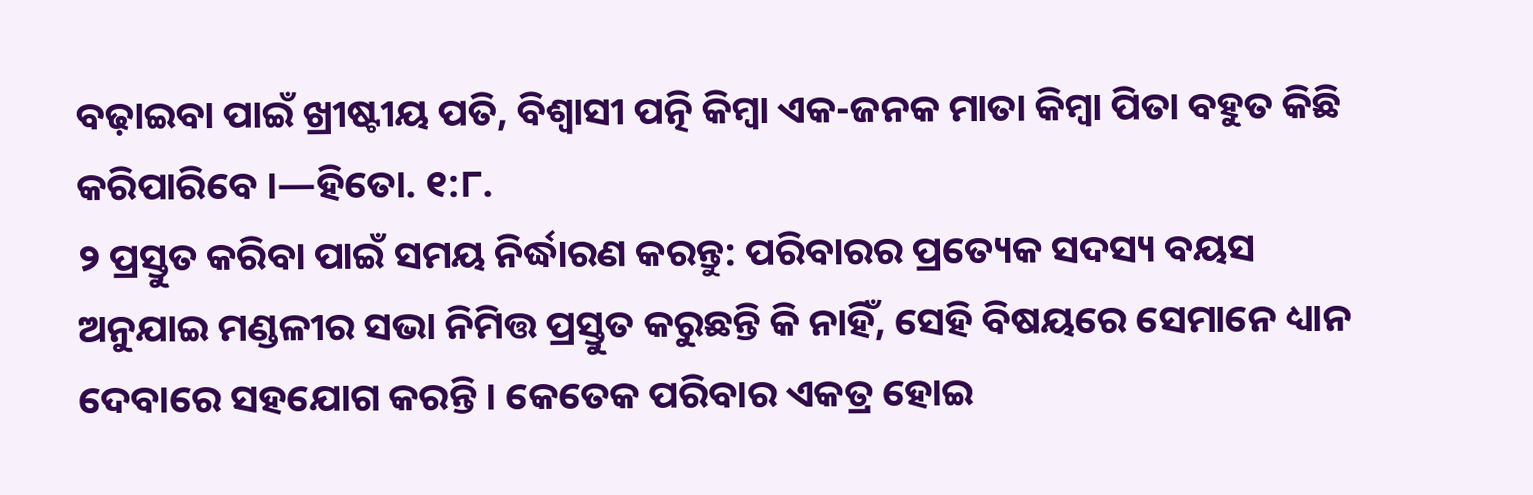ବଢ଼ାଇବା ପାଇଁ ଖ୍ରୀଷ୍ଟୀୟ ପତି, ବିଶ୍ୱାସୀ ପତ୍ନି କିମ୍ବା ଏକ-ଜନକ ମାତା କିମ୍ବା ପିତା ବହୁତ କିଛି କରିପାରିବେ ।—ହିତୋ. ୧:୮.
୨ ପ୍ରସ୍ତୁତ କରିବା ପାଇଁ ସମୟ ନିର୍ଦ୍ଧାରଣ କରନ୍ତୁ: ପରିବାରର ପ୍ରତ୍ୟେକ ସଦସ୍ୟ ବୟସ ଅନୁଯାଇ ମଣ୍ଡଳୀର ସଭା ନିମିତ୍ତ ପ୍ରସ୍ତୁତ କରୁଛନ୍ତି କି ନାହିଁ, ସେହି ବିଷୟରେ ସେମାନେ ଧ୍ୟାନ ଦେବାରେ ସହଯୋଗ କରନ୍ତି । କେତେକ ପରିବାର ଏକତ୍ର ହୋଇ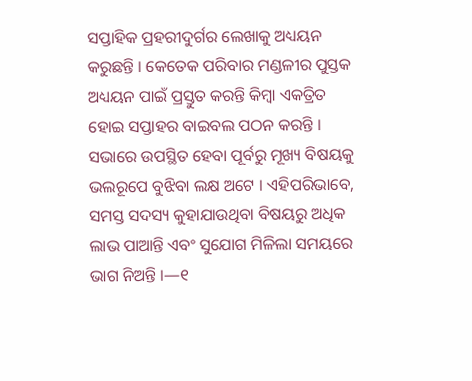ସପ୍ତାହିକ ପ୍ରହରୀଦୁର୍ଗର ଲେଖାକୁ ଅଧ୍ୟୟନ କରୁଛନ୍ତି । କେତେକ ପରିବାର ମଣ୍ଡଳୀର ପୁସ୍ତକ ଅଧ୍ୟୟନ ପାଇଁ ପ୍ରସ୍ତୁତ କରନ୍ତି କିମ୍ବା ଏକତ୍ରିତ ହୋଇ ସପ୍ତାହର ବାଇବଲ ପଠନ କରନ୍ତି । ସଭାରେ ଉପସ୍ଥିତ ହେବା ପୂର୍ବରୁ ମୂଖ୍ୟ ବିଷୟକୁ ଭଲରୂପେ ବୁଝିବା ଲକ୍ଷ ଅଟେ । ଏହିପରିଭାବେ, ସମସ୍ତ ସଦସ୍ୟ କୁହାଯାଉଥିବା ବିଷୟରୁ ଅଧିକ ଲାଭ ପାଆନ୍ତି ଏବଂ ସୁଯୋଗ ମିଳିଲା ସମୟରେ ଭାଗ ନିଅନ୍ତି ।—୧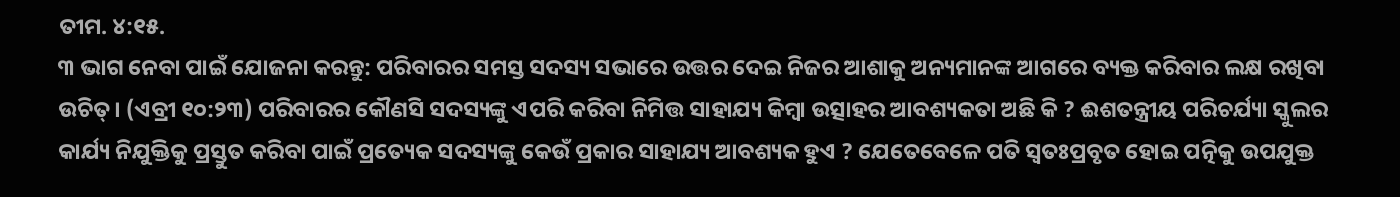ତୀମ. ୪:୧୫.
୩ ଭାଗ ନେବା ପାଇଁ ଯୋଜନା କରନ୍ତୁ: ପରିବାରର ସମସ୍ତ ସଦସ୍ୟ ସଭାରେ ଉତ୍ତର ଦେଇ ନିଜର ଆଶାକୁ ଅନ୍ୟମାନଙ୍କ ଆଗରେ ବ୍ୟକ୍ତ କରିବାର ଲକ୍ଷ ରଖିବା ଉଚିତ୍। (ଏବ୍ରୀ ୧୦:୨୩) ପରିବାରର କୌଣସି ସଦସ୍ୟଙ୍କୁ ଏପରି କରିବା ନିମିତ୍ତ ସାହାଯ୍ୟ କିମ୍ବା ଉତ୍ସାହର ଆବଶ୍ୟକତା ଅଛି କି ? ଈଶତନ୍ତ୍ରୀୟ ପରିଚର୍ଯ୍ୟା ସ୍କୁଲର କାର୍ଯ୍ୟ ନିଯୁକ୍ତିକୁ ପ୍ରସ୍ତୁତ କରିବା ପାଇଁ ପ୍ରତ୍ୟେକ ସଦସ୍ୟଙ୍କୁ କେଉଁ ପ୍ରକାର ସାହାଯ୍ୟ ଆବଶ୍ୟକ ହୁଏ ? ଯେତେବେଳେ ପତି ସ୍ୱତଃପ୍ରବୃତ ହୋଇ ପତ୍ନିକୁ ଉପଯୁକ୍ତ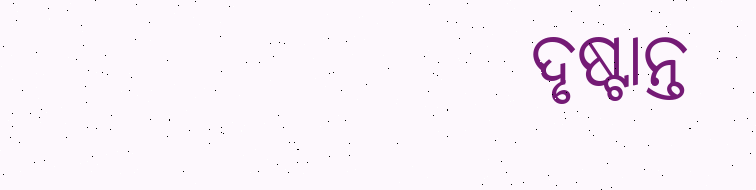ଦୃଷ୍ଟାନ୍ତ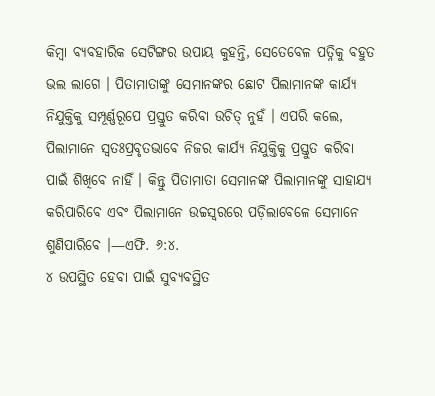କିମ୍ବା ବ୍ୟବହାରିକ ସେଟିଙ୍ଗର ଉପାୟ କୁହନ୍ତି, ସେତେବେଳ ପତ୍ନିକୁ ବହୁତ ଭଲ ଲାଗେ । ପିତାମାତାଙ୍କୁ ସେମାନଙ୍କର ଛୋଟ ପିଲାମାନଙ୍କ କାର୍ଯ୍ୟ ନିଯୁକ୍ତିକୁ ସମ୍ପୂର୍ଣ୍ଣରୂପେ ପ୍ରସ୍ତୁତ କରିବା ଉଚିତ୍ ନୁହଁ । ଏପରି କଲେ, ପିଲାମାନେ ସ୍ୱତଃପ୍ରବୃତଭାବେ ନିଜର କାର୍ଯ୍ୟ ନିଯୁକ୍ତିକୁ ପ୍ରସ୍ତୁତ କରିବା ପାଇଁ ଶିଖିବେ ନାହିଁ । କିନ୍ତୁ ପିତାମାତା ସେମାନଙ୍କ ପିଲାମାନଙ୍କୁ ସାହାଯ୍ୟ କରିପାରିବେ ଏବଂ ପିଲାମାନେ ଉଚ୍ଚସ୍ୱରରେ ପଡ଼ିଲାବେଳେ ସେମାନେ ଶୁଣିପାରିବେ ।—ଏଫି. ୬:୪.
୪ ଉପସ୍ଥିତ ହେବା ପାଇଁ ସୁବ୍ୟବସ୍ଥିତ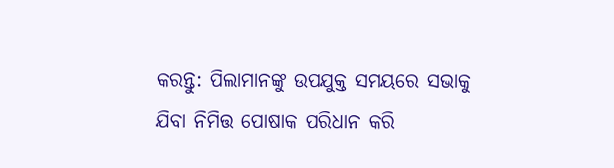କରନ୍ତୁ: ପିଲାମାନଙ୍କୁ ଉପଯୁକ୍ତ ସମୟରେ ସଭାକୁ ଯିବା ନିମିତ୍ତ ପୋଷାକ ପରିଧାନ କରି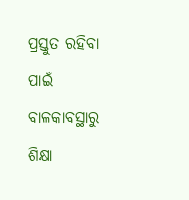ପ୍ରସ୍ତୁତ ରହିବା ପାଇଁ ବାଳକାବସ୍ଥାରୁ ଶିକ୍ଷା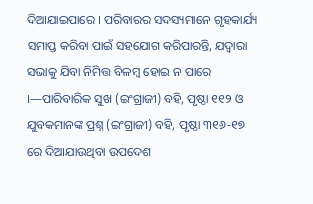ଦିଆଯାଇପାରେ । ପରିବାରର ସଦସ୍ୟମାନେ ଗୃହକାର୍ଯ୍ୟ ସମାପ୍ତ କରିବା ପାଇଁ ସହଯୋଗ କରିପାରନ୍ତି, ଯଦ୍ୱାରା ସଭାକୁ ଯିବା ନିମିତ୍ତ ବିଳମ୍ବ ହୋଇ ନ ପାରେ ।—ପାରିବାରିକ ସୁଖ (ଇଂଗ୍ରାଜୀ) ବହି, ପୃଷ୍ଠା ୧୧୨ ଓ ଯୁବକମାନଙ୍କ ପ୍ରଶ୍ନ (ଇଂଗ୍ରାଜୀ) ବହି, ପୃଷ୍ଠା ୩୧୬-୧୭ ରେ ଦିଆଯାଉଥିବା ଉପଦେଶ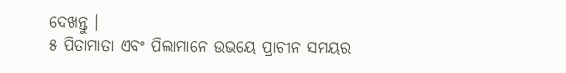ଦେଖନ୍ତୁ ।
୫ ପିତାମାତା ଏବଂ ପିଲାମାନେ ଉଭୟେ ପ୍ରାଚୀନ ସମୟର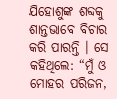ଯିହୋଶୁଙ୍କ ଶବ୍ଦକୁ ଶାନ୍ତଭାବେ ବିଚାର କରି ପାରନ୍ତି । ସେ କହିଥିଲେ: “ମୁଁ ଓ ମୋହର ପରିଜନ,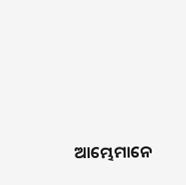ଆମ୍ଭେମାନେ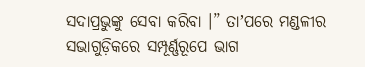ସଦାପ୍ରଭୁଙ୍କୁ ସେବା କରିବା ।” ତାʼପରେ ମଣ୍ଡଳୀର ସଭାଗୁଡ଼ିକରେ ସମ୍ପୂର୍ଣ୍ଣରୂପେ ଭାଗ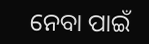ନେବା ପାଇଁ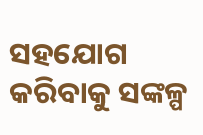ସହଯୋଗ କରିବାକୁ ସଙ୍କଳ୍ପ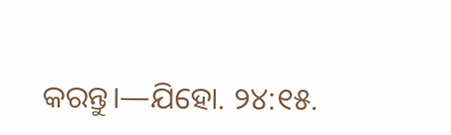କରନ୍ତୁ।—ଯିହୋ. ୨୪:୧୫.